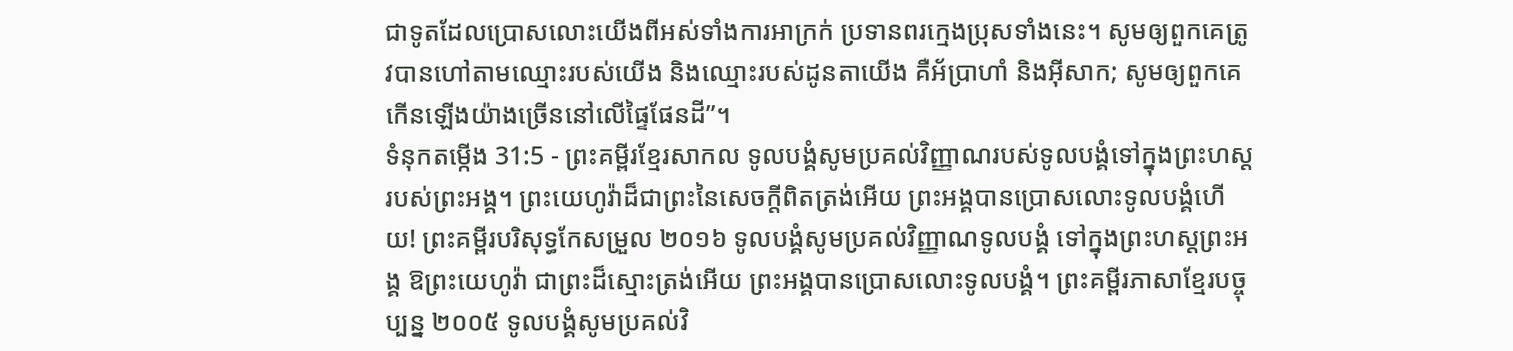ជាទូតដែលប្រោសលោះយើងពីអស់ទាំងការអាក្រក់ ប្រទានពរក្មេងប្រុសទាំងនេះ។ សូមឲ្យពួកគេត្រូវបានហៅតាមឈ្មោះរបស់យើង និងឈ្មោះរបស់ដូនតាយើង គឺអ័ប្រាហាំ និងអ៊ីសាក; សូមឲ្យពួកគេកើនឡើងយ៉ាងច្រើននៅលើផ្ទៃផែនដី”។
ទំនុកតម្កើង 31:5 - ព្រះគម្ពីរខ្មែរសាកល ទូលបង្គំសូមប្រគល់វិញ្ញាណរបស់ទូលបង្គំទៅក្នុងព្រះហស្តរបស់ព្រះអង្គ។ ព្រះយេហូវ៉ាដ៏ជាព្រះនៃសេចក្ដីពិតត្រង់អើយ ព្រះអង្គបានប្រោសលោះទូលបង្គំហើយ! ព្រះគម្ពីរបរិសុទ្ធកែសម្រួល ២០១៦ ទូលបង្គំសូមប្រគល់វិញ្ញាណទូលបង្គំ ទៅក្នុងព្រះហស្តព្រះអង្គ ឱព្រះយេហូវ៉ា ជាព្រះដ៏ស្មោះត្រង់អើយ ព្រះអង្គបានប្រោសលោះទូលបង្គំ។ ព្រះគម្ពីរភាសាខ្មែរបច្ចុប្បន្ន ២០០៥ ទូលបង្គំសូមប្រគល់វិ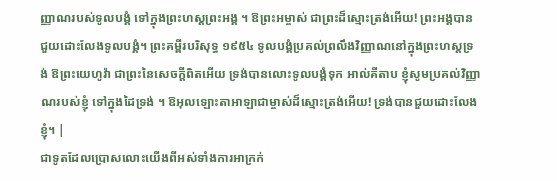ញ្ញាណរបស់ទូលបង្គំ ទៅក្នុងព្រះហស្ដព្រះអង្គ ។ ឱព្រះអម្ចាស់ ជាព្រះដ៏ស្មោះត្រង់អើយ! ព្រះអង្គបានជួយដោះលែងទូលបង្គំ។ ព្រះគម្ពីរបរិសុទ្ធ ១៩៥៤ ទូលបង្គំប្រគល់ព្រលឹងវិញ្ញាណនៅក្នុងព្រះហស្តទ្រង់ ឱព្រះយេហូវ៉ា ជាព្រះនៃសេចក្ដីពិតអើយ ទ្រង់បានលោះទូលបង្គំទុក អាល់គីតាប ខ្ញុំសូមប្រគល់វិញ្ញាណរបស់ខ្ញុំ ទៅក្នុងដៃទ្រង់ ។ ឱអុលឡោះតាអាឡាជាម្ចាស់ដ៏ស្មោះត្រង់អើយ! ទ្រង់បានជួយដោះលែងខ្ញុំ។ |
ជាទូតដែលប្រោសលោះយើងពីអស់ទាំងការអាក្រក់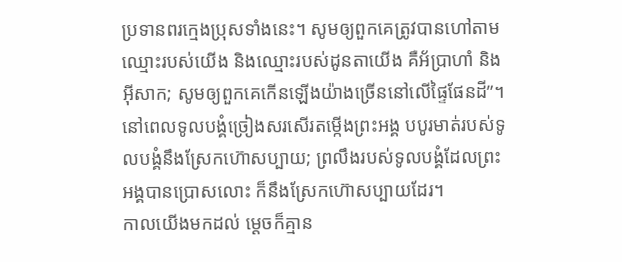ប្រទានពរក្មេងប្រុសទាំងនេះ។ សូមឲ្យពួកគេត្រូវបានហៅតាមឈ្មោះរបស់យើង និងឈ្មោះរបស់ដូនតាយើង គឺអ័ប្រាហាំ និងអ៊ីសាក; សូមឲ្យពួកគេកើនឡើងយ៉ាងច្រើននៅលើផ្ទៃផែនដី”។
នៅពេលទូលបង្គំច្រៀងសរសើរតម្កើងព្រះអង្គ បបូរមាត់របស់ទូលបង្គំនឹងស្រែកហ៊ោសប្បាយ; ព្រលឹងរបស់ទូលបង្គំដែលព្រះអង្គបានប្រោសលោះ ក៏នឹងស្រែកហ៊ោសប្បាយដែរ។
កាលយើងមកដល់ ម្ដេចក៏គ្មាន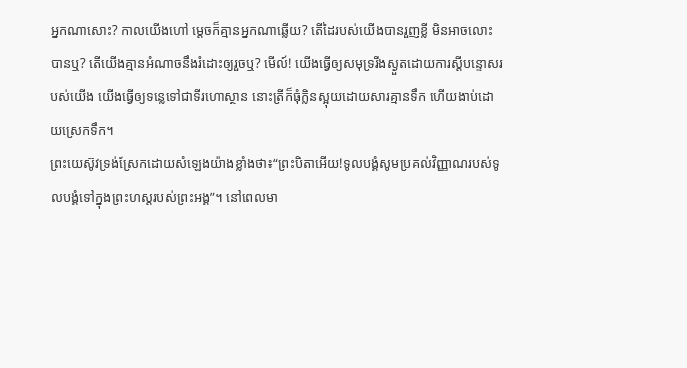អ្នកណាសោះ? កាលយើងហៅ ម្ដេចក៏គ្មានអ្នកណាឆ្លើយ? តើដៃរបស់យើងបានរួញខ្លី មិនអាចលោះបានឬ? តើយើងគ្មានអំណាចនឹងរំដោះឲ្យរួចឬ? មើល៍! យើងធ្វើឲ្យសមុទ្ររីងស្ងួតដោយការស្ដីបន្ទោសរបស់យើង យើងធ្វើឲ្យទន្លេទៅជាទីរហោស្ថាន នោះត្រីក៏ធុំក្លិនស្អុយដោយសារគ្មានទឹក ហើយងាប់ដោយស្រេកទឹក។
ព្រះយេស៊ូវទ្រង់ស្រែកដោយសំឡេងយ៉ាងខ្លាំងថា៖“ព្រះបិតាអើយ!ទូលបង្គំសូមប្រគល់វិញ្ញាណរបស់ទូលបង្គំទៅក្នុងព្រះហស្តរបស់ព្រះអង្គ”។ នៅពេលមា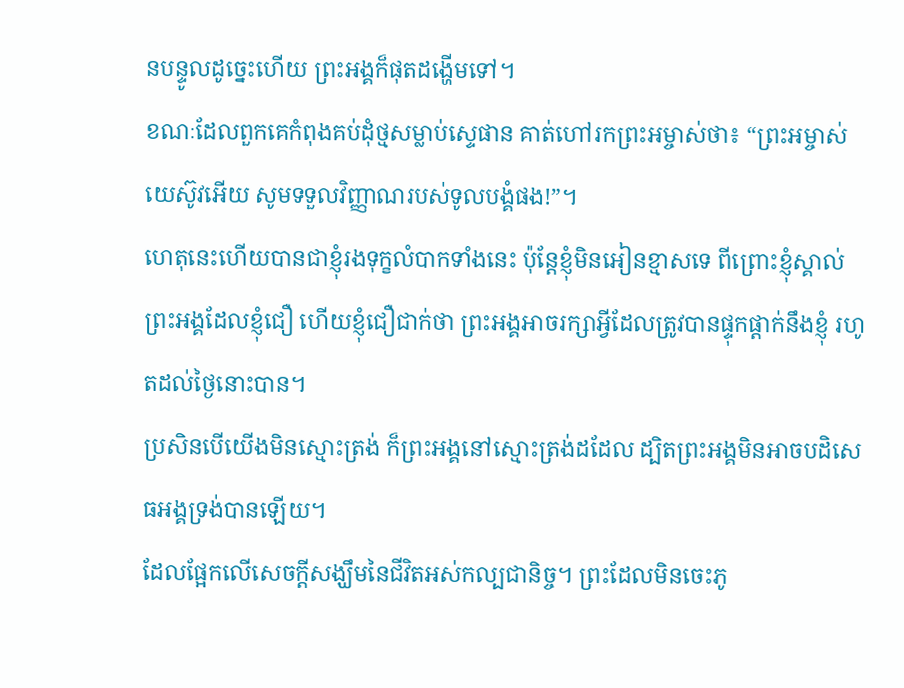នបន្ទូលដូច្នេះហើយ ព្រះអង្គក៏ផុតដង្ហើមទៅ។
ខណៈដែលពួកគេកំពុងគប់ដុំថ្មសម្លាប់ស្ទេផាន គាត់ហៅរកព្រះអម្ចាស់ថា៖ “ព្រះអម្ចាស់យេស៊ូវអើយ សូមទទួលវិញ្ញាណរបស់ទូលបង្គំផង!”។
ហេតុនេះហើយបានជាខ្ញុំរងទុក្ខលំបាកទាំងនេះ ប៉ុន្តែខ្ញុំមិនអៀនខ្មាសទេ ពីព្រោះខ្ញុំស្គាល់ព្រះអង្គដែលខ្ញុំជឿ ហើយខ្ញុំជឿជាក់ថា ព្រះអង្គអាចរក្សាអ្វីដែលត្រូវបានផ្ទុកផ្ដាក់នឹងខ្ញុំ រហូតដល់ថ្ងៃនោះបាន។
ប្រសិនបើយើងមិនស្មោះត្រង់ ក៏ព្រះអង្គនៅស្មោះត្រង់ដដែល ដ្បិតព្រះអង្គមិនអាចបដិសេធអង្គទ្រង់បានឡើយ។
ដែលផ្អែកលើសេចក្ដីសង្ឃឹមនៃជីវិតអស់កល្បជានិច្ច។ ព្រះដែលមិនចេះភូ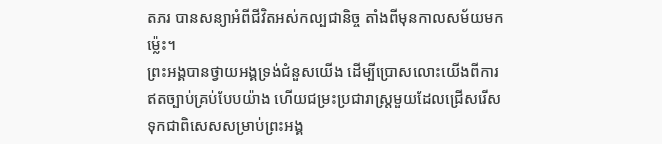តភរ បានសន្យាអំពីជីវិតអស់កល្បជានិច្ច តាំងពីមុនកាលសម័យមកម្ល៉េះ។
ព្រះអង្គបានថ្វាយអង្គទ្រង់ជំនួសយើង ដើម្បីប្រោសលោះយើងពីការឥតច្បាប់គ្រប់បែបយ៉ាង ហើយជម្រះប្រជារាស្ត្រមួយដែលជ្រើសរើសទុកជាពិសេសសម្រាប់ព្រះអង្គ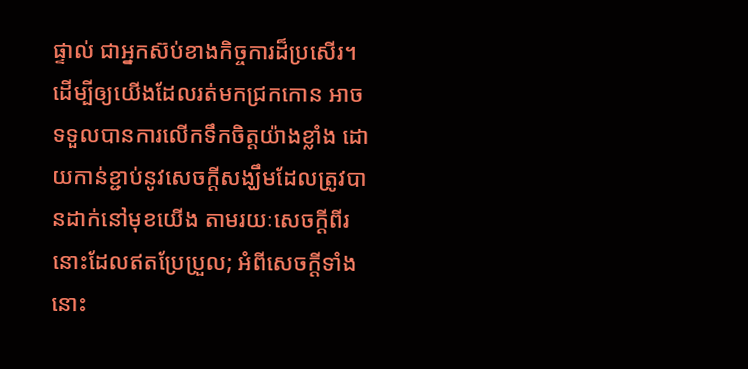ផ្ទាល់ ជាអ្នកស៊ប់ខាងកិច្ចការដ៏ប្រសើរ។
ដើម្បីឲ្យយើងដែលរត់មកជ្រកកោន អាចទទួលបានការលើកទឹកចិត្តយ៉ាងខ្លាំង ដោយកាន់ខ្ជាប់នូវសេចក្ដីសង្ឃឹមដែលត្រូវបានដាក់នៅមុខយើង តាមរយៈសេចក្ដីពីរនោះដែលឥតប្រែប្រួល; អំពីសេចក្ដីទាំងនោះ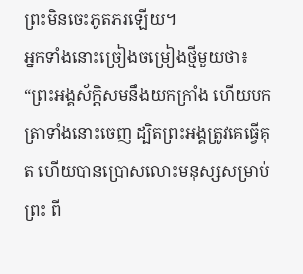ព្រះមិនចេះភូតភរឡើយ។
អ្នកទាំងនោះច្រៀងចម្រៀងថ្មីមួយថា៖ “ព្រះអង្គស័ក្ដិសមនឹងយកក្រាំង ហើយបកត្រាទាំងនោះចេញ ដ្បិតព្រះអង្គត្រូវគេធ្វើគុត ហើយបានប្រោសលោះមនុស្សសម្រាប់ព្រះ ពី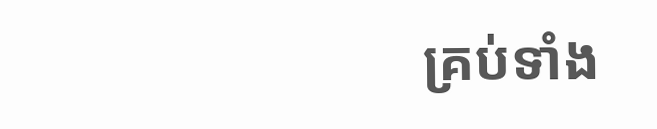គ្រប់ទាំង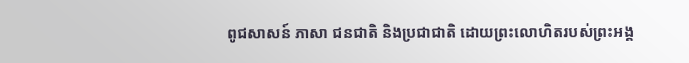ពូជសាសន៍ ភាសា ជនជាតិ និងប្រជាជាតិ ដោយព្រះលោហិតរបស់ព្រះអង្គ